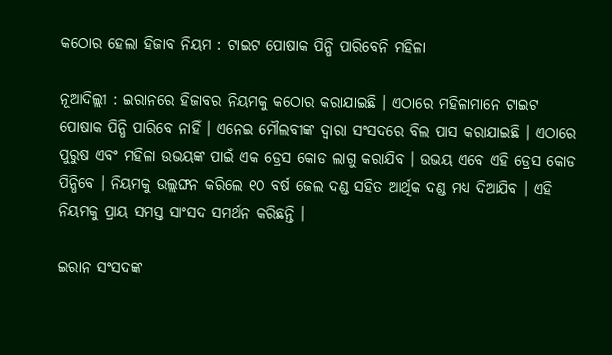କଠୋର ହେଲା ହିଜାବ ନିୟମ : ଟାଇଟ ପୋଷାକ ପିନ୍ଧି ପାରିବେନି ମହିଳା

ନୂଆଦିଲ୍ଲୀ : ଇରାନରେ ହିଜାବର ନିୟମକୁ କଠୋର କରାଯାଇଛି । ଏଠାରେ ମହିଳାମାନେ ଟାଇଟ ପୋଷାକ ପିନ୍ଧି ପାରିବେ ନାହିଁ । ଏନେଇ ମୌଲବୀଙ୍କ ଦ୍ୱାରା ସଂସଦରେ ବିଲ ପାସ କରାଯାଇଛି । ଏଠାରେ ପୁରୁଷ ଏବଂ ମହିଳା ଉଭୟଙ୍କ ପାଇଁ ଏକ ଡ୍ରେସ କୋଡ ଲାଗୁ କରାଯିବ । ଉଭୟ ଏବେ ଏହି ଡ୍ରେସ କୋଡ ପିନ୍ଧିବେ । ନିୟମକୁ ଉଲ୍ଲଙ୍ଘନ କରିଲେ ୧୦ ବର୍ଷ ଜେଲ ଦଣ୍ଡ ସହିତ ଆର୍ଥିକ ଦଣ୍ଡ ମଧ୍ୟ ଦିଆଯିବ । ଏହି ନିୟମକୁ ପ୍ରାୟ ସମସ୍ତ ସାଂସଦ ସମର୍ଥନ କରିଛନ୍ତି ।

ଇରାନ ସଂସଦଙ୍କ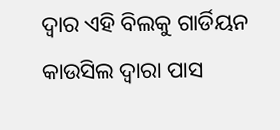ଦ୍ୱାର ଏହି ବିଲକୁ ଗାର୍ଡିୟନ କାଉସିଲ ଦ୍ୱାରା ପାସ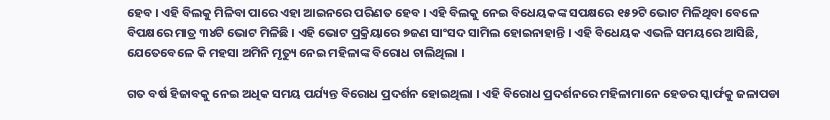ହେବ । ଏହି ବିଲକୁ ମିଳିବା ପାରେ ଏହା ଆଇନରେ ପରିଣତ ହେବ । ଏହି ବିଲକୁ ନେଇ ବିଧେୟକଙ୍କ ସପକ୍ଷରେ ୧୫୨ଟି ଭୋଟ ମିଳିଥିବା ବେଳେ ବିପକ୍ଷରେ ମାତ୍ର ୩୪ଟି ଭୋଟ ମିଳିଛି । ଏହି ଭୋଟ ପ୍ରକ୍ରିୟାରେ ୭ଜଣ ସାଂସଦ ସାମିଲ ହୋଇନାହାନ୍ତି । ଏହି ବିଧେୟକ ଏଭଳି ସମୟରେ ଆସିଛି, ଯେତେବେଳେ କି ମହସା ଅମିନି ମୃତ୍ୟୁ ନେଇ ମହିଳାଙ୍କ ବିରୋଧ ଚାଲିଥିଲା ।

ଗତ ବର୍ଷ ହିଜାବକୁ ନେଇ ଅଧିକ ସମୟ ପର୍ଯ୍ୟନ୍ତ ବିରୋଧ ପ୍ରଦର୍ଶନ ହୋଇଥିଲା । ଏହି ବିରୋଧ ପ୍ରଦର୍ଶନରେ ମହିଳାମାନେ ହେଡର ସ୍କାର୍ଫକୁ ଜଳାପଡା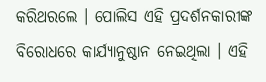କରିଥରଲେ । ପୋଲିସ ଏହି ପ୍ରଦର୍ଶନକାରୀଙ୍କ ବିରୋଧରେ କାର୍ଯ୍ୟାନୁଷ୍ଠାନ ନେଇଥିଲା । ଏହି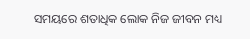ସମୟରେ ଶତାଧିକ ଲୋକ ନିଜ ଜୀବନ ମଧ୍ୟ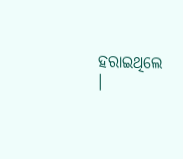ହରାଇଥିଲେ ।